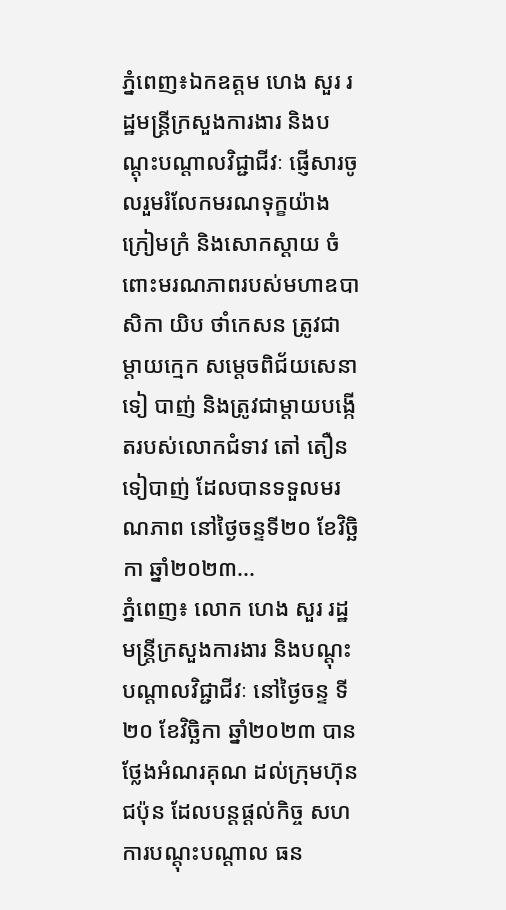ភ្នំពេញ៖ឯកឧត្តម ហេង សួរ រដ្ឋមន្រ្តីក្រសួងការងារ និងបណ្តុះបណ្តាលវិជ្ជាជីវៈ ផ្ញើសារចូលរួមរំលែកមរណទុក្ខយ៉ាងក្រៀមក្រំ និងសោកស្ដាយ ចំពោះមរណភាពរបស់មហាឧបាសិកា យិប ថាំកេសន ត្រូវជាម្ដាយក្មេក សម្ដេចពិជ័យសេនា ទៀ បាញ់ និងត្រូវជាម្ដាយបង្កើតរបស់លោកជំទាវ តៅ តឿន ទៀបាញ់ ដែលបានទទួលមរណភាព នៅថ្ងៃចន្ទទី២០ ខែវិច្ឆិកា ឆ្នាំ២០២៣...
ភ្នំពេញ៖ លោក ហេង សួរ រដ្ឋមន្ត្រីក្រសួងការងារ និងបណ្តុះបណ្តាលវិជ្ជាជីវៈ នៅថ្ងៃចន្ទ ទី២០ ខែវិច្ឆិកា ឆ្នាំ២០២៣ បានថ្លែងអំណរគុណ ដល់ក្រុមហ៊ុនជប៉ុន ដែលបន្តផ្តល់កិច្ច សហការបណ្តុះបណ្តាល ធន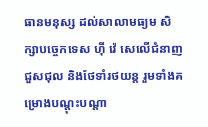ធានមនុស្ស ដល់សាលាមធ្យម សិក្សាបច្ចេកទេស ហ៊ី វ៉េ សេលើជំនាញជួសជុល និងថែទាំរថយន្ត រួមទាំងគម្រោងបណ្តុះបណ្តា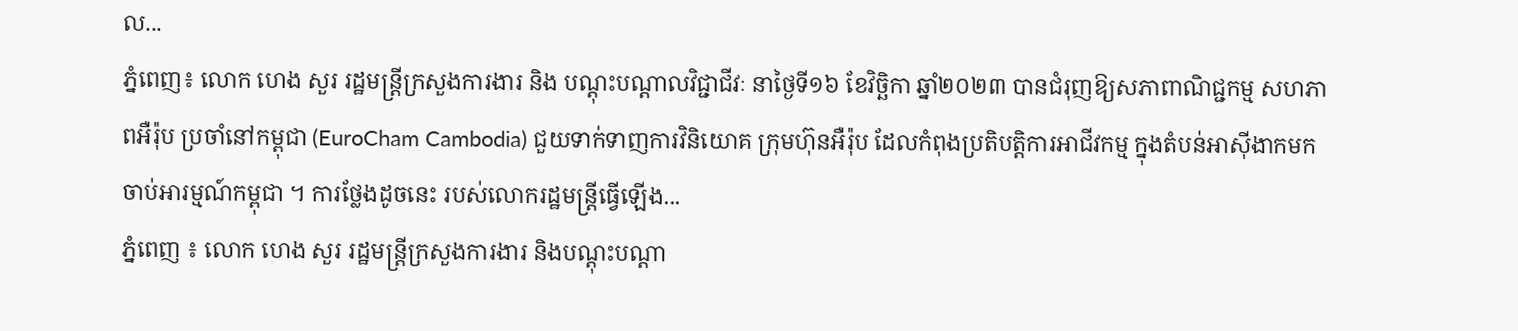ល...
ភ្នំពេញ៖ លោក ហេង សួរ រដ្ឋមន្ត្រីក្រសួងការងារ និង បណ្តុះបណ្តាលវិជ្ជាជីវៈ នាថ្ងៃទី១៦ ខែវិច្ឆិកា ឆ្នាំ២០២៣ បានជំរុញឱ្យសភាពាណិជ្ជកម្ម សហភាពអឺរ៉ុប ប្រចាំនៅកម្ពុជា (EuroCham Cambodia) ជួយទាក់ទាញការវិនិយោគ ក្រុមហ៊ុនអឺរ៉ុប ដែលកំពុងប្រតិបត្តិការអាជីវកម្ម ក្នុងតំបន់អាស៊ីងាកមកចាប់អារម្មណ៍កម្ពុជា ។ ការថ្លែងដូចនេះ របស់លោករដ្ឋមន្ត្រីធ្វើឡើង...
ភ្នំពេញ ៖ លោក ហេង សួរ រដ្ឋមន្ត្រីក្រសួងការងារ និងបណ្តុះបណ្តា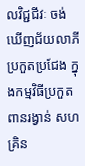លវិជ្ជជីវៈ ចង់ឃើញជ័យលាភីប្រកួតប្រជែង ក្នុងកម្មវិធីប្រកួតពានរង្វាន់ សហគ្រិន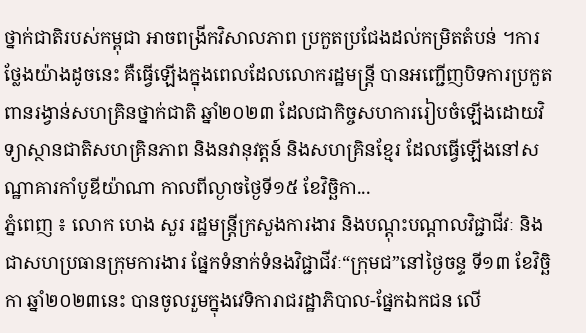ថ្នាក់ជាតិរបស់កម្ពុជា អាចពង្រីកវិសាលភាព ប្រកួតប្រជែងដល់កម្រិតតំបន់ ។ការថ្លែងយ៉ាងដូចនេះ គឺធ្វើឡើងក្នុងពេលដែលលោករដ្ឋមន្ត្រី បានអញ្ជើញបិទការប្រកួតពានរង្វាន់សហគ្រិនថ្នាក់ជាតិ ឆ្នាំ២០២៣ ដែលជាកិច្ចសហការរៀបចំឡើងដោយវិទ្យាស្ថានជាតិសហគ្រិនភាព និងនវានុវត្តន៍ និងសហគ្រិនខ្មែរ ដែលធ្វើឡើងនៅសណ្ឋាគារកាំបូឌីយ៉ាណា កាលពីល្ងាចថ្ងៃទី១៥ ខែវិច្ឆិកា...
ភ្នំពេញ ៖ លោក ហេង សួរ រដ្ឋមន្ត្រីក្រសួងការងារ និងបណ្តុះបណ្តាលវិជ្ជាជីវៈ និងជាសហប្រធានក្រុមការងារ ផ្នែកទំនាក់ទំនងវិជ្ជាជីវៈ“ក្រុមជ”នៅថ្ងៃចន្ទ ទី១៣ ខែវិច្ឆិកា ឆ្នាំ២០២៣នេះ បានចូលរួមក្នុងវេទិការាជរដ្ឋាភិបាល-ផ្នែកឯកជន លើ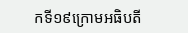កទី១៩ក្រោមអធិបតី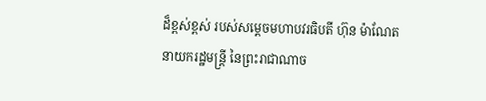ដ៏ខ្ពស់ខ្ពស់ របស់សម្តេចមហាបវរធិបតី ហ៊ុន ម៉ាណែត នាយករដ្ឋមន្ត្រី នៃព្រះរាជាណាច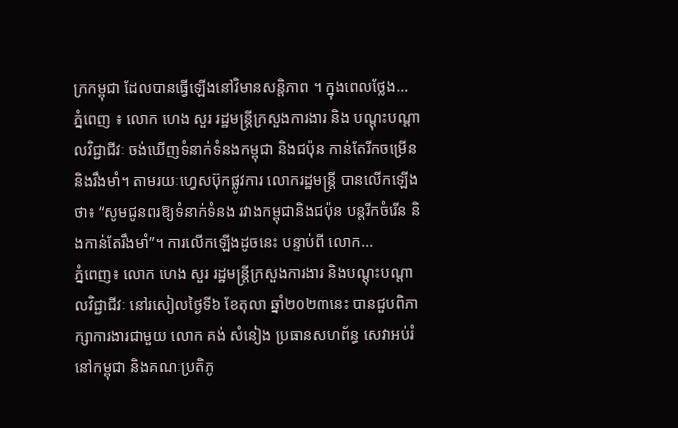ក្រកម្ពុជា ដែលបានធ្វើឡើងនៅវិមានសន្តិភាព ។ ក្នុងពេលថ្លែង...
ភ្នំពេញ ៖ លោក ហេង សួរ រដ្ឋមន្ត្រីក្រសួងការងារ និង បណ្តុះបណ្តាលវិជ្ជាជីវៈ ចង់ឃើញទំនាក់ទំនងកម្ពុជា និងជប៉ុន កាន់តែរីកចម្រើន និងរឹងមាំ។ តាមរយៈហ្វេសប៊ុកផ្លូវការ លោករដ្ឋមន្រ្តី បានលើកឡើងថា៖ “សូមជូនពរឱ្យទំនាក់ទំនង រវាងកម្ពុជានិងជប៉ុន បន្តរីកចំរើន និងកាន់តែរឹងមាំ”។ ការលើកឡើងដូចនេះ បន្ទាប់ពី លោក...
ភ្នំពេញ៖ លោក ហេង សួរ រដ្ឋមន្ត្រីក្រសួងការងារ និងបណ្តុះបណ្តាលវិជ្ជាជីវៈ នៅរសៀលថ្ងៃទី៦ ខែតុលា ឆ្នាំ២០២៣នេះ បានជួបពិភាក្សាការងារជាមួយ លោក គង់ សំនៀង ប្រធានសហព័ន្ធ សេវាអប់រំនៅកម្ពុជា និងគណៈប្រតិភូ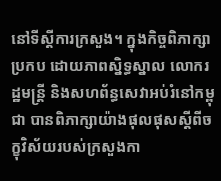នៅទីស្តីការក្រសួង។ ក្នុងកិច្ចពិភាក្សាប្រកប ដោយភាពស្និទ្ធស្នាល លោករដ្ឋមន្ត្រី និងសហព័ន្ធសេវាអប់រំនៅកម្ពុជា បានពិភាក្សាយ៉ាងផុលផុសស្តីពីចក្ខុវិស័យរបស់ក្រសួងកា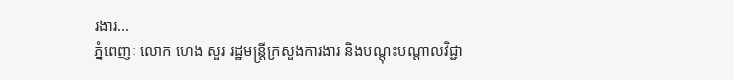រងារ...
ភ្នំពេញៈ លោក ហេង សួរ រដ្ឋមន្ត្រីក្រសួងការងារ និងបណ្តុះបណ្តាលវិជ្ជា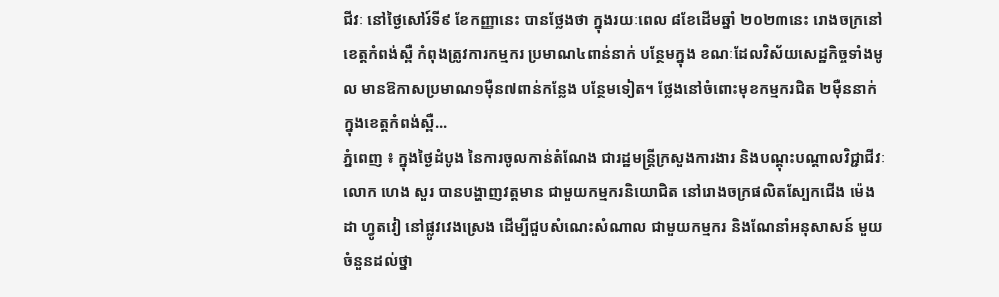ជីវៈ នៅថ្ងៃសៅរ៍ទី៩ ខែកញ្ញានេះ បានថ្លែងថា ក្នុងរយៈពេល ៨ខែដើមឆ្នាំ ២០២៣នេះ រោងចក្រនៅខេត្តកំពង់ស្ពឺ កំពុងត្រូវការកម្មករ ប្រមាណ៤ពាន់នាក់ បន្ថែមក្នុង ខណៈដែលវិស័យសេដ្ឋកិច្ចទាំងមូល មានឱកាសប្រមាណ១ម៉ឺន៧ពាន់កន្លែង បន្ថែមទៀត។ ថ្លែងនៅចំពោះមុខកម្មករជិត ២ម៉ឺននាក់ ក្នុងខេត្តកំពង់ស្ពឺ...
ភ្នំពេញ ៖ ក្នុងថ្ងៃដំបូង នៃការចូលកាន់តំណែង ជារដ្ឋមន្ត្រីក្រសួងការងារ និងបណ្ដុះបណ្ដាលវិជ្ជាជីវៈ លោក ហេង សួរ បានបង្ហាញវត្តមាន ជាមួយកម្មករនិយោជិត នៅរោងចក្រផលិតស្បែកជើង ម៉េងដា ហ្វូតវៀ នៅផ្លូវវេងស្រេង ដើម្បីជួបសំណេះសំណាល ជាមួយកម្មករ និងណែនាំអនុសាសន៍ មួយចំនួនដល់ថ្នា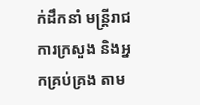ក់ដឹកនាំ មន្ត្រីរាជការក្រសួង និងអ្នកគ្រប់គ្រង តាម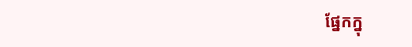ផ្នែកក្នុ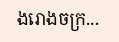ងរោងចក្រ...